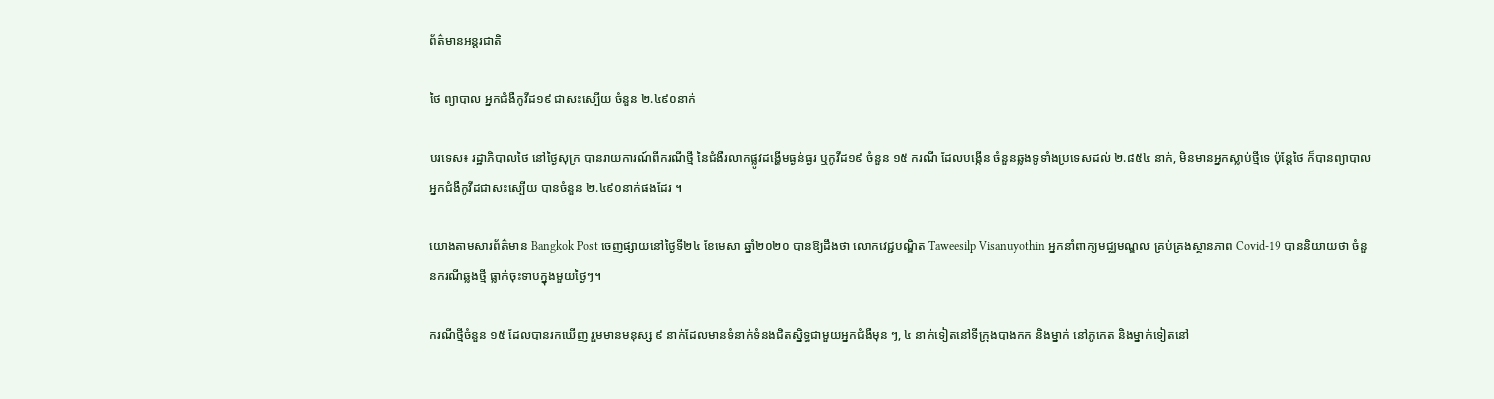ព័ត៌មានអន្តរជាតិ

ថៃ ព្យាបាល អ្នកជំងឺកូវីដ១៩ ជាសះស្បើយ ចំនួន ២.៤៩០នាក់

បរទេស៖ រដ្ឋាភិបាលថៃ នៅថ្ងៃសុក្រ បានរាយការណ៍ពីករណីថ្មី នៃជំងឺរលាកផ្លូវដង្ហើមធ្ងន់ធ្ងរ ឬកូវីដ១៩ ចំនួន ១៥ ករណី ដែលបង្កើន ចំនួនឆ្លងទូទាំងប្រទេសដល់ ២.៨៥៤ នាក់, មិនមានអ្នកស្លាប់ថ្មីទេ ប៉ុន្តែថៃ ក៏បានព្យាបាល អ្នកជំងឺកូវីដជាសះស្បើយ បានចំនួន ២.៤៩០នាក់ផងដែរ ។

យោងតាមសារព័ត៌មាន Bangkok Post ចេញផ្សាយនៅថ្ងៃទី២៤ ខែមេសា ឆ្នាំ២០២០ បានឱ្យដឹងថា លោកវេជ្ជបណ្ឌិត Taweesilp Visanuyothin អ្នកនាំពាក្យមជ្ឈមណ្ឌល គ្រប់គ្រងស្ថានភាព Covid-19 បាននិយាយថា ចំនួនករណីឆ្លងថ្មី ធ្លាក់ចុះទាបក្នុងមួយថ្ងៃៗ។

ករណីថ្មីចំនួន ១៥ ដែលបានរកឃើញ រួមមានមនុស្ស ៩ នាក់ដែលមានទំនាក់ទំនងជិតស្និទ្ធជាមួយអ្នកជំងឺមុន ៗ, ៤ នាក់ទៀតនៅទីក្រុងបាងកក និងម្នាក់ នៅភូកេត និងម្នាក់ទៀតនៅ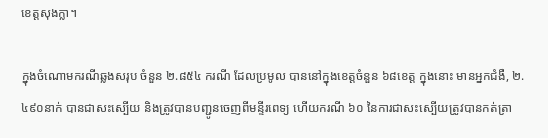ខេត្តសុងក្លា។

ក្នុងចំណោមករណីឆ្លងសរុប ចំនួន ២.៨៥៤ ករណី ដែលប្រមូល បាននៅក្នុងខេត្តចំនួន ៦៨ខេត្ត ក្នុងនោះ មានអ្នកជំងឺ, ២.៤៩០នាក់ បានជាសះស្បើយ និងត្រូវបានបញ្ជូនចេញពីមន្ទីរពេទ្យ ហើយករណី ៦០ នៃការជាសះស្បើយត្រូវបានកត់ត្រា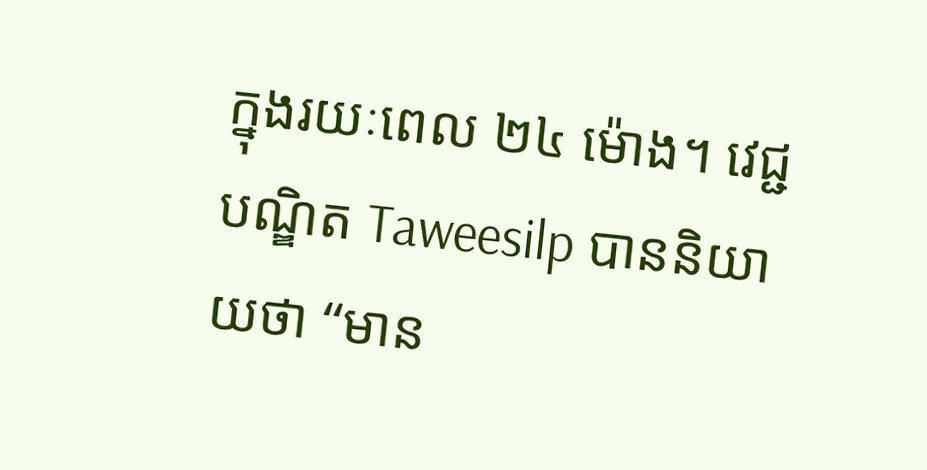ក្នុងរយៈពេល ២៤ ម៉ោង។ វេជ្ជបណ្ឌិត Taweesilp បាននិយាយថា “មាន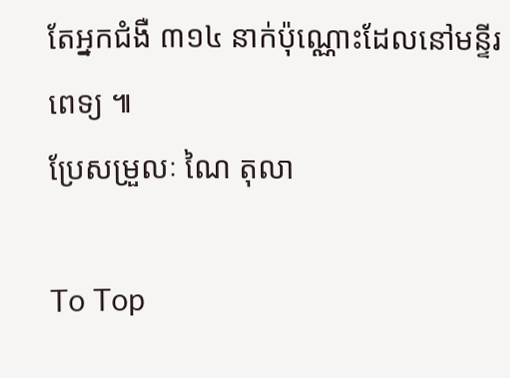តែអ្នកជំងឺ ៣១៤ នាក់ប៉ុណ្ណោះដែលនៅមន្ទីរពេទ្យ ៕
ប្រែសម្រួលៈ ណៃ តុលា

To Top